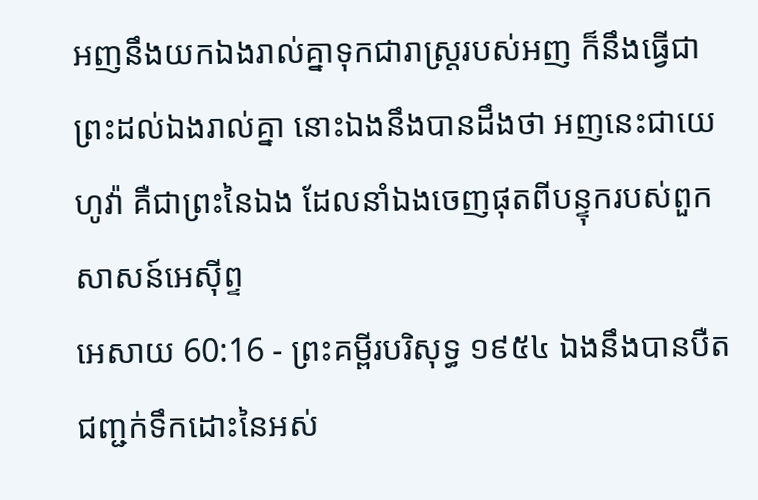អញនឹងយកឯងរាល់គ្នាទុកជារាស្ត្ររបស់អញ ក៏នឹងធ្វើជាព្រះដល់ឯងរាល់គ្នា នោះឯងនឹងបានដឹងថា អញនេះជាយេហូវ៉ា គឺជាព្រះនៃឯង ដែលនាំឯងចេញផុតពីបន្ទុករបស់ពួកសាសន៍អេស៊ីព្ទ
អេសាយ 60:16 - ព្រះគម្ពីរបរិសុទ្ធ ១៩៥៤ ឯងនឹងបានបឺតជញ្ជក់ទឹកដោះនៃអស់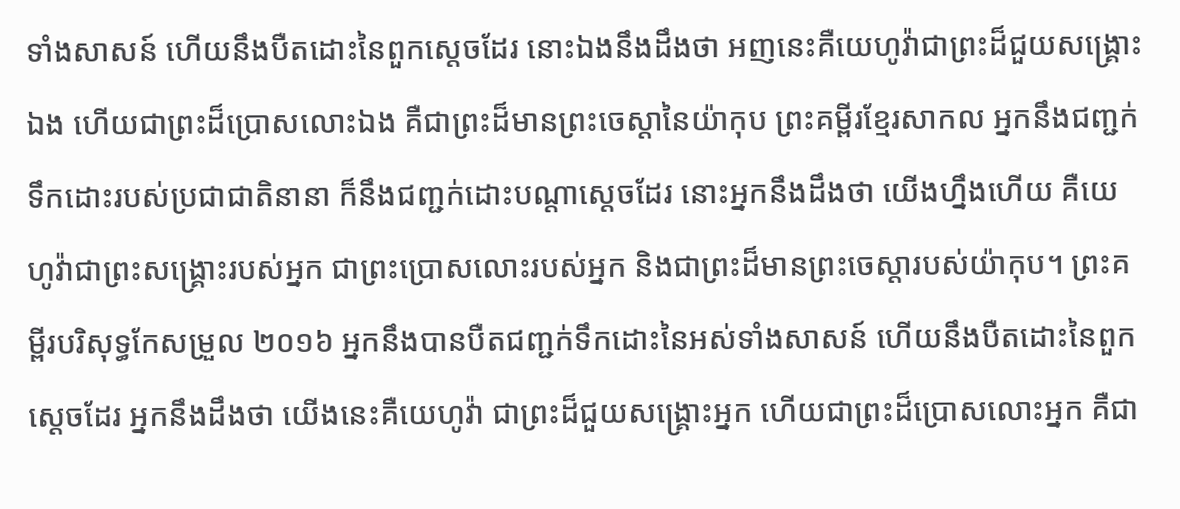ទាំងសាសន៍ ហើយនឹងបឺតដោះនៃពួកស្តេចដែរ នោះឯងនឹងដឹងថា អញនេះគឺយេហូវ៉ាជាព្រះដ៏ជួយសង្គ្រោះឯង ហើយជាព្រះដ៏ប្រោសលោះឯង គឺជាព្រះដ៏មានព្រះចេស្តានៃយ៉ាកុប ព្រះគម្ពីរខ្មែរសាកល អ្នកនឹងជញ្ជក់ទឹកដោះរបស់ប្រជាជាតិនានា ក៏នឹងជញ្ជក់ដោះបណ្ដាស្ដេចដែរ នោះអ្នកនឹងដឹងថា យើងហ្នឹងហើយ គឺយេហូវ៉ាជាព្រះសង្គ្រោះរបស់អ្នក ជាព្រះប្រោសលោះរបស់អ្នក និងជាព្រះដ៏មានព្រះចេស្ដារបស់យ៉ាកុប។ ព្រះគម្ពីរបរិសុទ្ធកែសម្រួល ២០១៦ អ្នកនឹងបានបឺតជញ្ជក់ទឹកដោះនៃអស់ទាំងសាសន៍ ហើយនឹងបឺតដោះនៃពួកស្តេចដែរ អ្នកនឹងដឹងថា យើងនេះគឺយេហូវ៉ា ជាព្រះដ៏ជួយសង្គ្រោះអ្នក ហើយជាព្រះដ៏ប្រោសលោះអ្នក គឺជា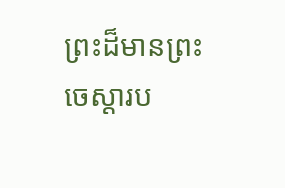ព្រះដ៏មានព្រះចេស្តារប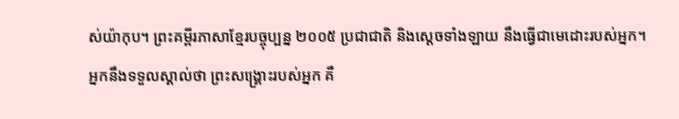ស់យ៉ាកុប។ ព្រះគម្ពីរភាសាខ្មែរបច្ចុប្បន្ន ២០០៥ ប្រជាជាតិ និងស្ដេចទាំងឡាយ នឹងធ្វើជាមេដោះរបស់អ្នក។ អ្នកនឹងទទួលស្គាល់ថា ព្រះសង្គ្រោះរបស់អ្នក គឺ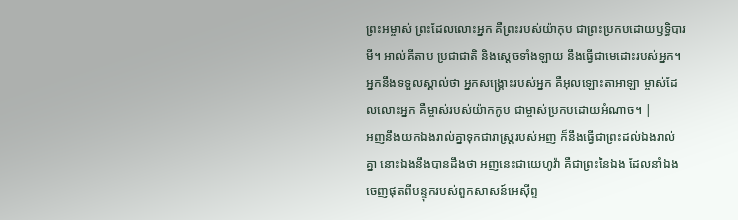ព្រះអម្ចាស់ ព្រះដែលលោះអ្នក គឺព្រះរបស់យ៉ាកុប ជាព្រះប្រកបដោយឫទ្ធិបារមី។ អាល់គីតាប ប្រជាជាតិ និងស្ដេចទាំងឡាយ នឹងធ្វើជាមេដោះរបស់អ្នក។ អ្នកនឹងទទួលស្គាល់ថា អ្នកសង្គ្រោះរបស់អ្នក គឺអុលឡោះតាអាឡា ម្ចាស់ដែលលោះអ្នក គឺម្ចាស់របស់យ៉ាកកូប ជាម្ចាស់ប្រកបដោយអំណាច។ |
អញនឹងយកឯងរាល់គ្នាទុកជារាស្ត្ររបស់អញ ក៏នឹងធ្វើជាព្រះដល់ឯងរាល់គ្នា នោះឯងនឹងបានដឹងថា អញនេះជាយេហូវ៉ា គឺជាព្រះនៃឯង ដែលនាំឯងចេញផុតពីបន្ទុករបស់ពួកសាសន៍អេស៊ីព្ទ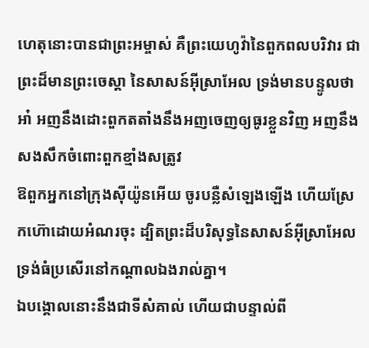ហេតុនោះបានជាព្រះអម្ចាស់ គឺព្រះយេហូវ៉ានៃពួកពលបរិវារ ជាព្រះដ៏មានព្រះចេស្តា នៃសាសន៍អ៊ីស្រាអែល ទ្រង់មានបន្ទូលថា អា៎ អញនឹងដោះពួកតតាំងនឹងអញចេញឲ្យធូរខ្លួនវិញ អញនឹងសងសឹកចំពោះពួកខ្មាំងសត្រូវ
ឱពួកអ្នកនៅក្រុងស៊ីយ៉ូនអើយ ចូរបន្លឺសំឡេងឡើង ហើយស្រែកហ៊ោដោយអំណរចុះ ដ្បិតព្រះដ៏បរិសុទ្ធនៃសាសន៍អ៊ីស្រាអែល ទ្រង់ធំប្រសើរនៅកណ្តាលឯងរាល់គ្នា។
ឯបង្គោលនោះនឹងជាទីសំគាល់ ហើយជាបន្ទាល់ពី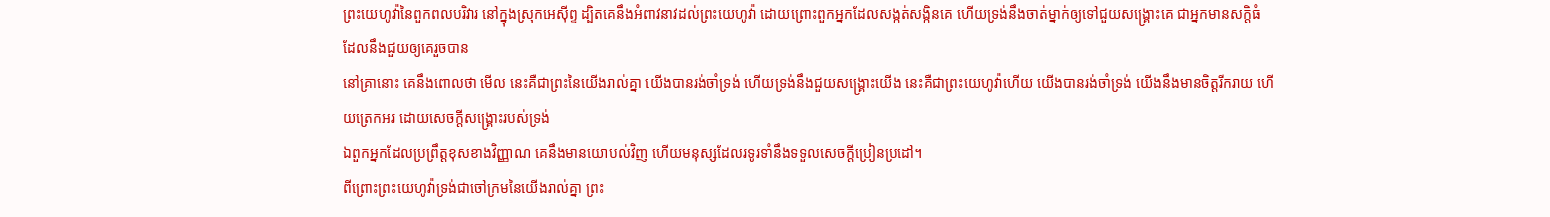ព្រះយេហូវ៉ានៃពួកពលបរិវារ នៅក្នុងស្រុកអេស៊ីព្ទ ដ្បិតគេនឹងអំពាវនាវដល់ព្រះយេហូវ៉ា ដោយព្រោះពួកអ្នកដែលសង្កត់សង្កិនគេ ហើយទ្រង់នឹងចាត់ម្នាក់ឲ្យទៅជួយសង្គ្រោះគេ ជាអ្នកមានសក្តិធំ ដែលនឹងជួយឲ្យគេរួចបាន
នៅគ្រានោះ គេនឹងពោលថា មើល នេះគឺជាព្រះនៃយើងរាល់គ្នា យើងបានរង់ចាំទ្រង់ ហើយទ្រង់នឹងជួយសង្គ្រោះយើង នេះគឺជាព្រះយេហូវ៉ាហើយ យើងបានរង់ចាំទ្រង់ យើងនឹងមានចិត្តរីករាយ ហើយត្រេកអរ ដោយសេចក្ដីសង្គ្រោះរបស់ទ្រង់
ឯពួកអ្នកដែលប្រព្រឹត្តខុសខាងវិញ្ញាណ គេនឹងមានយោបល់វិញ ហើយមនុស្សដែលរទូរទាំនឹងទទួលសេចក្ដីប្រៀនប្រដៅ។
ពីព្រោះព្រះយេហូវ៉ាទ្រង់ជាចៅក្រមនៃយើងរាល់គ្នា ព្រះ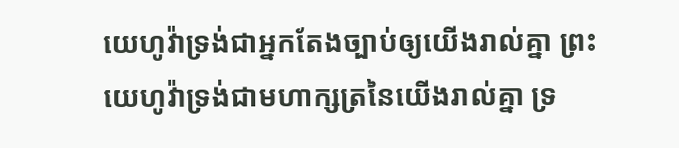យេហូវ៉ាទ្រង់ជាអ្នកតែងច្បាប់ឲ្យយើងរាល់គ្នា ព្រះយេហូវ៉ាទ្រង់ជាមហាក្សត្រនៃយើងរាល់គ្នា ទ្រ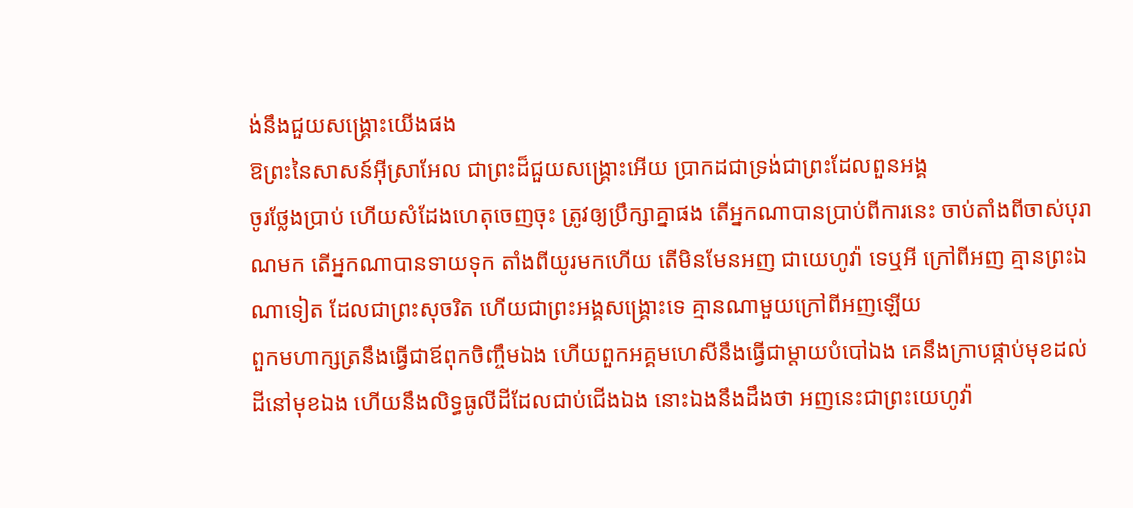ង់នឹងជួយសង្គ្រោះយើងផង
ឱព្រះនៃសាសន៍អ៊ីស្រាអែល ជាព្រះដ៏ជួយសង្គ្រោះអើយ ប្រាកដជាទ្រង់ជាព្រះដែលពួនអង្គ
ចូរថ្លែងប្រាប់ ហើយសំដែងហេតុចេញចុះ ត្រូវឲ្យប្រឹក្សាគ្នាផង តើអ្នកណាបានប្រាប់ពីការនេះ ចាប់តាំងពីចាស់បុរាណមក តើអ្នកណាបានទាយទុក តាំងពីយូរមកហើយ តើមិនមែនអញ ជាយេហូវ៉ា ទេឬអី ក្រៅពីអញ គ្មានព្រះឯណាទៀត ដែលជាព្រះសុចរិត ហើយជាព្រះអង្គសង្គ្រោះទេ គ្មានណាមួយក្រៅពីអញឡើយ
ពួកមហាក្សត្រនឹងធ្វើជាឪពុកចិញ្ចឹមឯង ហើយពួកអគ្គមហេសីនឹងធ្វើជាម្តាយបំបៅឯង គេនឹងក្រាបផ្កាប់មុខដល់ដីនៅមុខឯង ហើយនឹងលិទ្ធធូលីដីដែលជាប់ជើងឯង នោះឯងនឹងដឹងថា អញនេះជាព្រះយេហូវ៉ា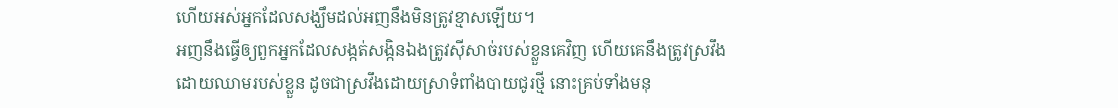ហើយអស់អ្នកដែលសង្ឃឹមដល់អញនឹងមិនត្រូវខ្មាសឡើយ។
អញនឹងធ្វើឲ្យពួកអ្នកដែលសង្កត់សង្កិនឯងត្រូវស៊ីសាច់របស់ខ្លួនគេវិញ ហើយគេនឹងត្រូវស្រវឹងដោយឈាមរបស់ខ្លួន ដូចជាស្រវឹងដោយស្រាទំពាំងបាយជូរថ្មី នោះគ្រប់ទាំងមនុ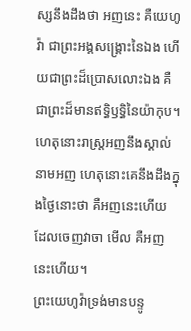ស្សនឹងដឹងថា អញនេះ គឺយេហូវ៉ា ជាព្រះអង្គសង្គ្រោះនៃឯង ហើយជាព្រះដ៏ប្រោសលោះឯង គឺជាព្រះដ៏មានឥទ្ធិឫទ្ធិនៃយ៉ាកុប។
ហេតុនោះរាស្ត្រអញនឹងស្គាល់នាមអញ ហេតុនោះគេនឹងដឹងក្នុងថ្ងៃនោះថា គឺអញនេះហើយ ដែលចេញវាចា មើល គឺអញនេះហើយ។
ព្រះយេហូវ៉ាទ្រង់មានបន្ទូ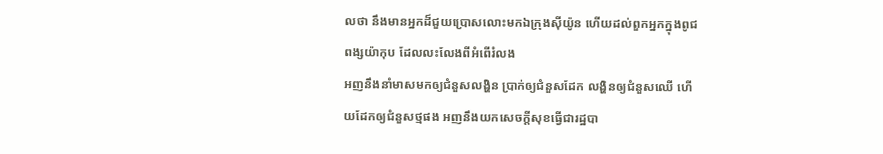លថា នឹងមានអ្នកដ៏ជួយប្រោសលោះមកឯក្រុងស៊ីយ៉ូន ហើយដល់ពួកអ្នកក្នុងពូជពង្សយ៉ាកុប ដែលលះលែងពីអំពើរំលង
អញនឹងនាំមាសមកឲ្យជំនួសលង្ហិន ប្រាក់ឲ្យជំនួសដែក លង្ហិនឲ្យជំនួសឈើ ហើយដែកឲ្យជំនួសថ្មផង អញនឹងយកសេចក្ដីសុខធ្វើជារដ្ឋបា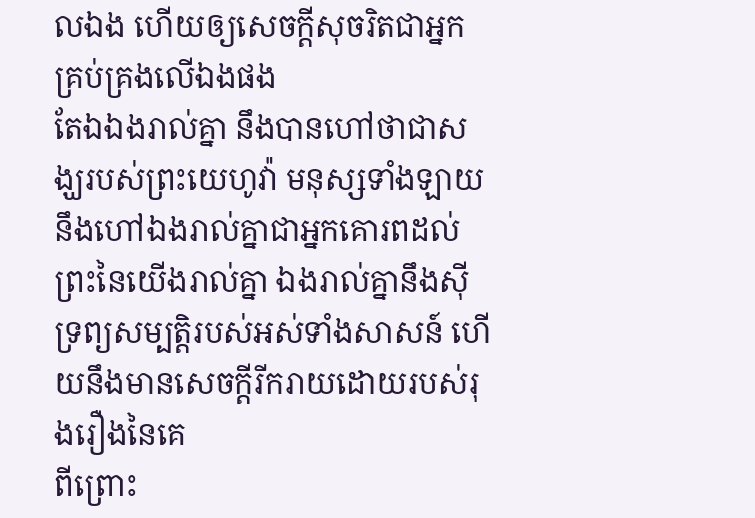លឯង ហើយឲ្យសេចក្ដីសុចរិតជាអ្នកគ្រប់គ្រងលើឯងផង
តែឯឯងរាល់គ្នា នឹងបានហៅថាជាសង្ឃរបស់ព្រះយេហូវ៉ា មនុស្សទាំងឡាយនឹងហៅឯងរាល់គ្នាជាអ្នកគោរពដល់ព្រះនៃយើងរាល់គ្នា ឯងរាល់គ្នានឹងស៊ីទ្រព្យសម្បត្តិរបស់អស់ទាំងសាសន៍ ហើយនឹងមានសេចក្ដីរីករាយដោយរបស់រុងរឿងនៃគេ
ពីព្រោះ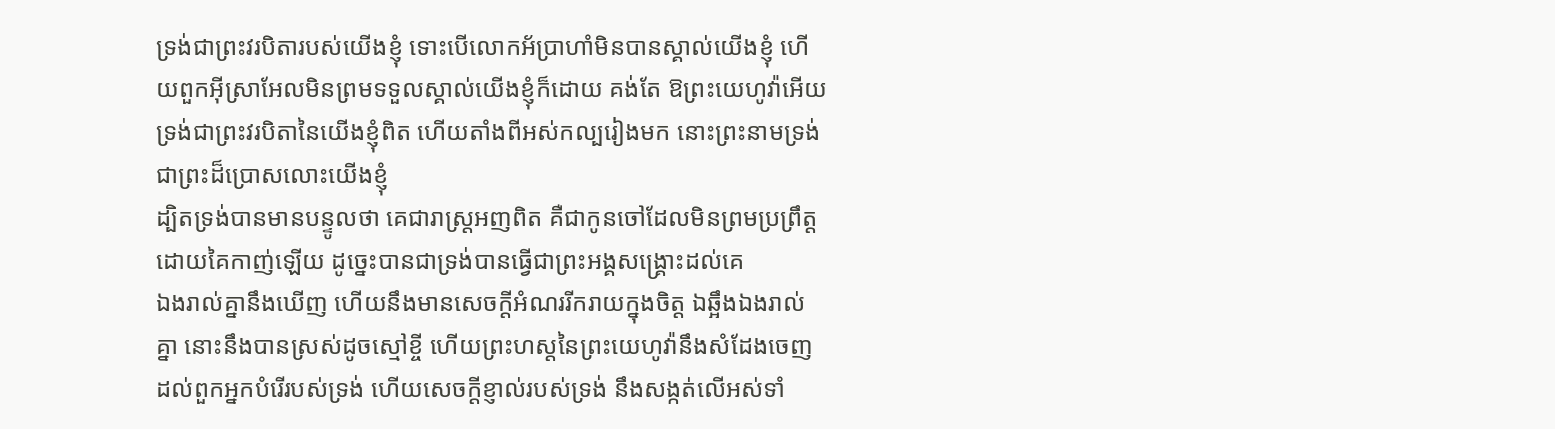ទ្រង់ជាព្រះវរបិតារបស់យើងខ្ញុំ ទោះបើលោកអ័ប្រាហាំមិនបានស្គាល់យើងខ្ញុំ ហើយពួកអ៊ីស្រាអែលមិនព្រមទទួលស្គាល់យើងខ្ញុំក៏ដោយ គង់តែ ឱព្រះយេហូវ៉ាអើយ ទ្រង់ជាព្រះវរបិតានៃយើងខ្ញុំពិត ហើយតាំងពីអស់កល្បរៀងមក នោះព្រះនាមទ្រង់ជាព្រះដ៏ប្រោសលោះយើងខ្ញុំ
ដ្បិតទ្រង់បានមានបន្ទូលថា គេជារាស្ត្រអញពិត គឺជាកូនចៅដែលមិនព្រមប្រព្រឹត្តដោយគៃកាញ់ឡើយ ដូច្នេះបានជាទ្រង់បានធ្វើជាព្រះអង្គសង្គ្រោះដល់គេ
ឯងរាល់គ្នានឹងឃើញ ហើយនឹងមានសេចក្ដីអំណររីករាយក្នុងចិត្ត ឯឆ្អឹងឯងរាល់គ្នា នោះនឹងបានស្រស់ដូចស្មៅខ្ចី ហើយព្រះហស្តនៃព្រះយេហូវ៉ានឹងសំដែងចេញ ដល់ពួកអ្នកបំរើរបស់ទ្រង់ ហើយសេចក្ដីខ្ញាល់របស់ទ្រង់ នឹងសង្កត់លើអស់ទាំ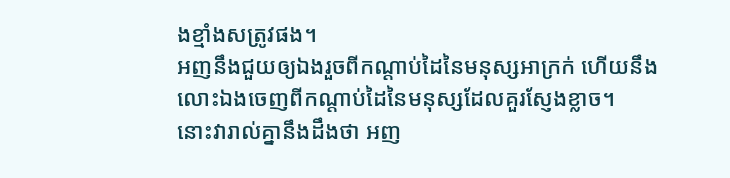ងខ្មាំងសត្រូវផង។
អញនឹងជួយឲ្យឯងរួចពីកណ្តាប់ដៃនៃមនុស្សអាក្រក់ ហើយនឹងលោះឯងចេញពីកណ្តាប់ដៃនៃមនុស្សដែលគួរស្ញែងខ្លាច។
នោះវារាល់គ្នានឹងដឹងថា អញ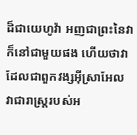ដ៏ជាយេហូវ៉ា អញជាព្រះនៃវា ក៏នៅជាមួយផង ហើយថាវា ដែលជាពួកវង្សអ៊ីស្រាអែល វាជារាស្ត្ររបស់អ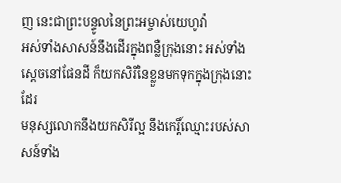ញ នេះជាព្រះបន្ទូលនៃព្រះអម្ចាស់យេហូវ៉ា
អស់ទាំងសាសន៍នឹងដើរក្នុងពន្លឺក្រុងនោះ អស់ទាំងស្តេចនៅផែនដី ក៏យកសិរីនៃខ្លួនមកទុកក្នុងក្រុងនោះដែរ
មនុស្សលោកនឹងយកសិរីល្អ នឹងកេរ្តិ៍ឈ្មោះរបស់សាសន៍ទាំង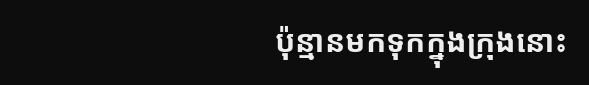ប៉ុន្មានមកទុកក្នុងក្រុងនោះ